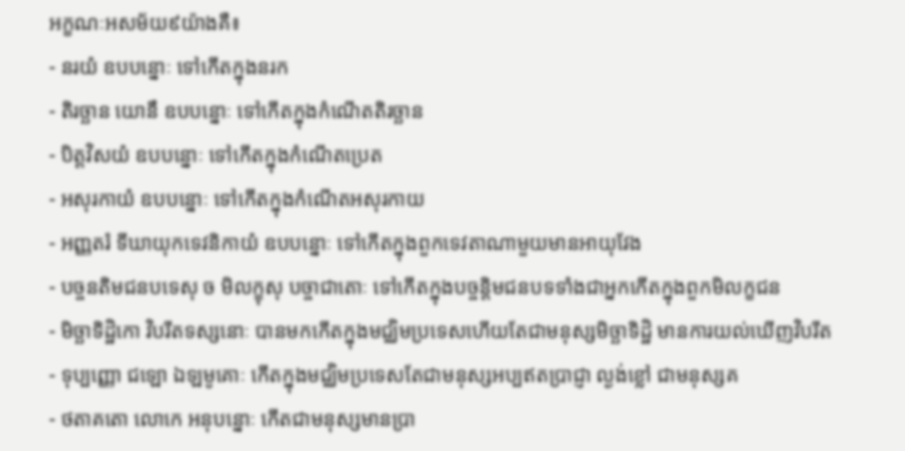អក្ខណៈអសម័យ៩យ៉ាងគឺ៖
- នរយំ ឧបបន្នោៈ ទៅកើតក្នុងនរក
- តិរច្ឆាន យោនឹ ឧបបន្នោៈ ទៅកើតក្នុងកំណើតតិរច្ឆាន
- បិត្តវិសយំ ឧបបន្នោៈ ទៅកើតក្នុងកំណើតប្រេត
- អសុរកាយំ ឧបបន្នោៈ ទៅកើតក្នុងកំណើតអសុរកាយ
- អញ្ញតរំ ទីឃាយុកទេវនិកាយំ ឧបបន្នោៈ ទៅកើតក្នុងពួកទេវតាណាមួយមានអាយុវែង
- បច្ចនតិមជនបទេសុ ច មិលក្ខុសុ បច្ចាជាតោៈ ទៅកើតក្នុងបច្ចន្តិមជនបទទាំងជាអ្នកកើតក្នុងពួកមិលក្ខជន
- មិច្ឆាទិដ្ឋិកោ វិបរីតទស្សនោៈ បានមកកើតក្នុងមជ្ឈិមប្រទេសហើយតែជាមនុស្សមិច្ឆាទិដ្ឋិ មានការយល់ឃើញវិបរីត
- ទុប្បញ្ញោ ជឡោ ឯឡមូគោៈ កើតក្នុងមជ្ឈិមប្រទេសតែជាមនុស្សអប្បឥតប្រាជ្ញា ល្ងង់ខ្លៅ ជាមនុស្សគ
- ថតាគតោ លោកេ អនុបន្នោៈ កើតជាមនុស្សមានប្រា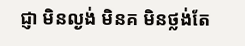ជ្ញា មិនល្ងង់ មិនគ មិនថ្លង់តែ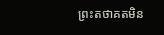ព្រះតថាគតមិន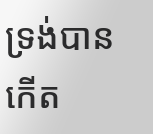ទ្រង់បានកើត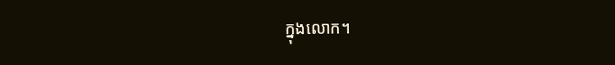ក្នុងលោក។